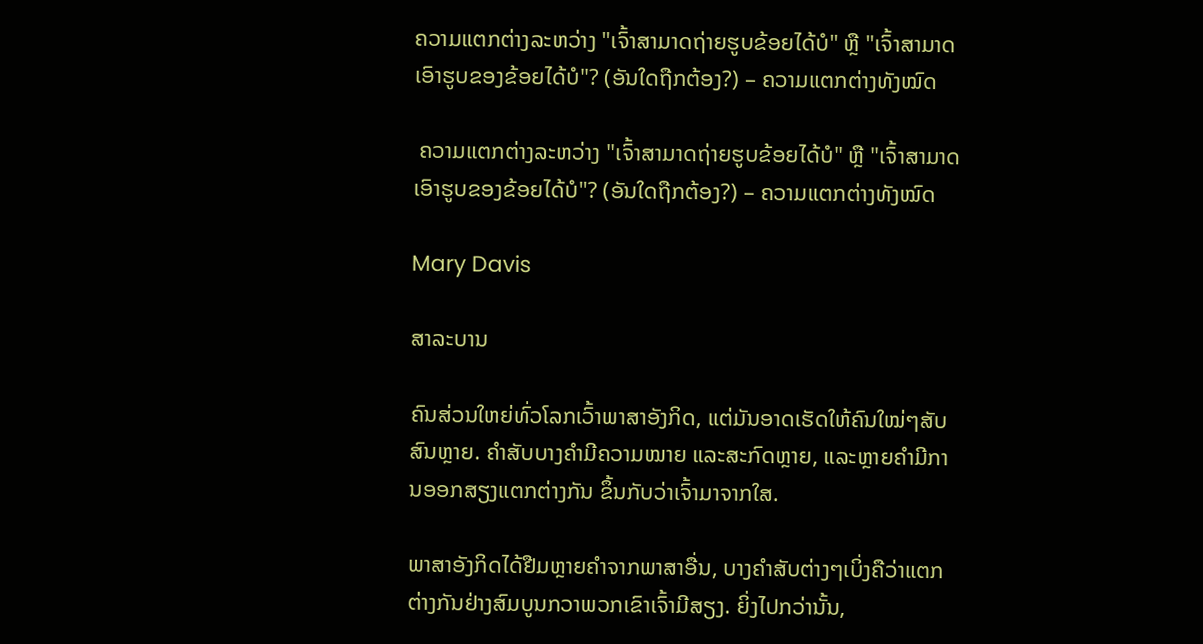ຄວາມແຕກຕ່າງລະຫວ່າງ "ເຈົ້າສາມາດຖ່າຍຮູບຂ້ອຍໄດ້ບໍ" ຫຼື "ເຈົ້າສາມາດເອົາຮູບຂອງຂ້ອຍໄດ້ບໍ"? (ອັນໃດຖືກຕ້ອງ?) – ຄວາມແຕກຕ່າງທັງໝົດ

 ຄວາມແຕກຕ່າງລະຫວ່າງ "ເຈົ້າສາມາດຖ່າຍຮູບຂ້ອຍໄດ້ບໍ" ຫຼື "ເຈົ້າສາມາດເອົາຮູບຂອງຂ້ອຍໄດ້ບໍ"? (ອັນໃດຖືກຕ້ອງ?) – ຄວາມແຕກຕ່າງທັງໝົດ

Mary Davis

ສາລະບານ

ຄົນສ່ວນໃຫຍ່ທົ່ວໂລກເວົ້າພາສາອັງກິດ, ແຕ່ມັນອາດເຮັດໃຫ້ຄົນໃໝ່ໆສັບສົນຫຼາຍ. ຄຳສັບບາງຄຳມີຄວາມໝາຍ ແລະສະກົດຫຼາຍ, ແລະຫຼາຍຄຳມີການອອກສຽງແຕກຕ່າງກັນ ຂຶ້ນກັບວ່າເຈົ້າມາຈາກໃສ.

ພາສາອັງກິດໄດ້ຢືມຫຼາຍຄໍາຈາກພາສາອື່ນ, ບາງຄໍາສັບຕ່າງໆເບິ່ງຄືວ່າແຕກຕ່າງກັນຢ່າງສົມບູນກວາພວກເຂົາເຈົ້າມີສຽງ. ຍິ່ງໄປກວ່ານັ້ນ,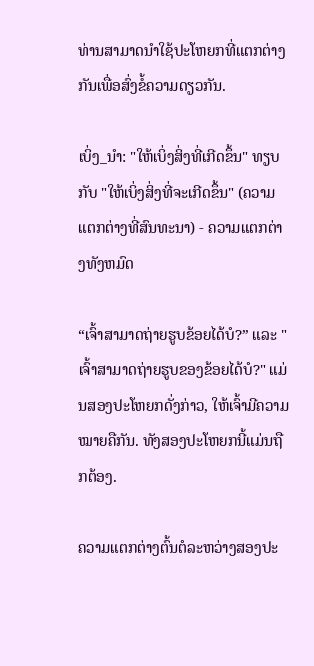ທ່ານສາມາດນໍາໃຊ້ປະໂຫຍກທີ່ແຕກຕ່າງກັນເພື່ອສົ່ງຂໍ້ຄວາມດຽວກັນ.

ເບິ່ງ_ນຳ: "ໃຫ້ເບິ່ງສິ່ງທີ່ເກີດຂຶ້ນ" ທຽບກັບ "ໃຫ້ເບິ່ງສິ່ງທີ່ຈະເກີດຂຶ້ນ" (ຄວາມແຕກຕ່າງທີ່ສົນທະນາ) - ຄວາມແຕກຕ່າງທັງຫມົດ

“ເຈົ້າສາມາດຖ່າຍຮູບຂ້ອຍໄດ້ບໍ?” ແລະ "ເຈົ້າສາມາດຖ່າຍຮູບຂອງຂ້ອຍໄດ້ບໍ?" ແມ່ນສອງປະໂຫຍກດັ່ງກ່າວ, ໃຫ້ເຈົ້າມີຄວາມໝາຍຄືກັນ. ທັງສອງປະໂຫຍກນີ້ແມ່ນຖືກຕ້ອງ.

ຄວາມແຕກຕ່າງຕົ້ນຕໍລະຫວ່າງສອງປະ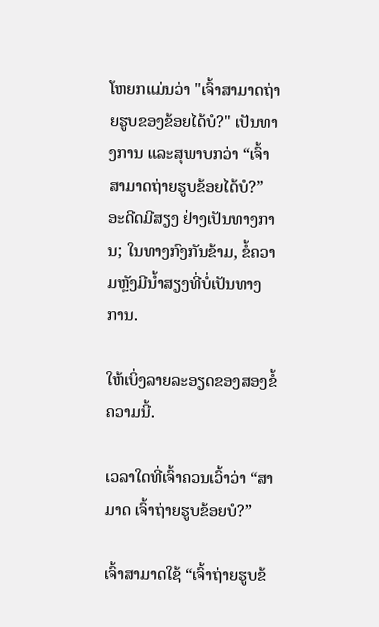ໂຫຍກແມ່ນວ່າ "ເຈົ້າສາມາດຖ່າຍຮູບຂອງຂ້ອຍໄດ້ບໍ?" ເປັນທາງການ ແລະສຸພາບກວ່າ “ເຈົ້າສາມາດຖ່າຍຮູບຂ້ອຍໄດ້ບໍ?” ອະດີດມີສຽງ ຢ່າງເປັນທາງການ; ໃນທາງກົງກັນຂ້າມ, ຂໍ້ຄວາມຫຼັງມີນໍ້າສຽງທີ່ບໍ່ເປັນທາງການ.

ໃຫ້ເບິ່ງລາຍລະອຽດຂອງສອງຂໍ້ຄວາມນີ້.

ເວລາໃດທີ່ເຈົ້າຄວນເວົ້າວ່າ “ສາມາດ ເຈົ້າຖ່າຍຮູບຂ້ອຍບໍ?”

ເຈົ້າສາມາດໃຊ້ “ເຈົ້າຖ່າຍຮູບຂ້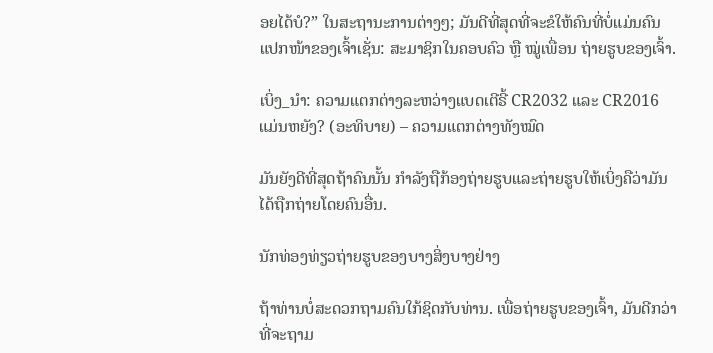ອຍໄດ້ບໍ?” ໃນສະຖານະການຕ່າງໆ; ມັນດີທີ່ສຸດທີ່ຈະຂໍໃຫ້ຄົນທີ່ບໍ່ແມ່ນຄົນແປກໜ້າຂອງເຈົ້າເຊັ່ນ: ສະມາຊິກໃນຄອບຄົວ ຫຼື ໝູ່ເພື່ອນ ຖ່າຍຮູບຂອງເຈົ້າ.

ເບິ່ງ_ນຳ: ຄວາມແຕກຕ່າງລະຫວ່າງແບດເຕີຣີ້ CR2032 ແລະ CR2016 ແມ່ນຫຍັງ? (ອະທິບາຍ) – ຄວາມແຕກຕ່າງທັງໝົດ

ມັນຍັງດີທີ່ສຸດຖ້າຄົນນັ້ນ ກໍາລັງຖືກ້ອງຖ່າຍຮູບແລະຖ່າຍຮູບໃຫ້ເບິ່ງຄືວ່າມັນໄດ້ຖືກຖ່າຍໂດຍຄົນອື່ນ.

ນັກທ່ອງທ່ຽວຖ່າຍຮູບຂອງບາງສິ່ງບາງຢ່າງ

ຖ້າທ່ານບໍ່ສະດວກຖາມຄົນໃກ້ຊິດກັບທ່ານ. ເພື່ອຖ່າຍຮູບຂອງເຈົ້າ, ມັນດີກວ່າທີ່ຈະຖາມ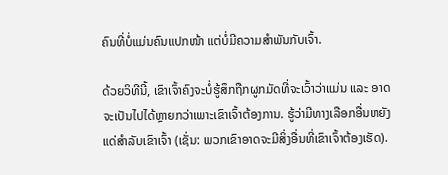ຄົນທີ່ບໍ່ແມ່ນຄົນແປກໜ້າ ແຕ່ບໍ່ມີຄວາມສໍາພັນກັບເຈົ້າ.

ດ້ວຍວິທີນີ້, ເຂົາເຈົ້າຄົງຈະບໍ່ຮູ້ສຶກຖືກຜູກມັດທີ່ຈະເວົ້າວ່າແມ່ນ ແລະ ອາດຈະເປັນໄປໄດ້ຫຼາຍກວ່າເພາະເຂົາເຈົ້າຕ້ອງການ. ຮູ້ວ່າມີທາງເລືອກອື່ນຫຍັງແດ່ສຳລັບເຂົາເຈົ້າ (ເຊັ່ນ: ພວກເຂົາອາດຈະມີສິ່ງອື່ນທີ່ເຂົາເຈົ້າຕ້ອງເຮັດ).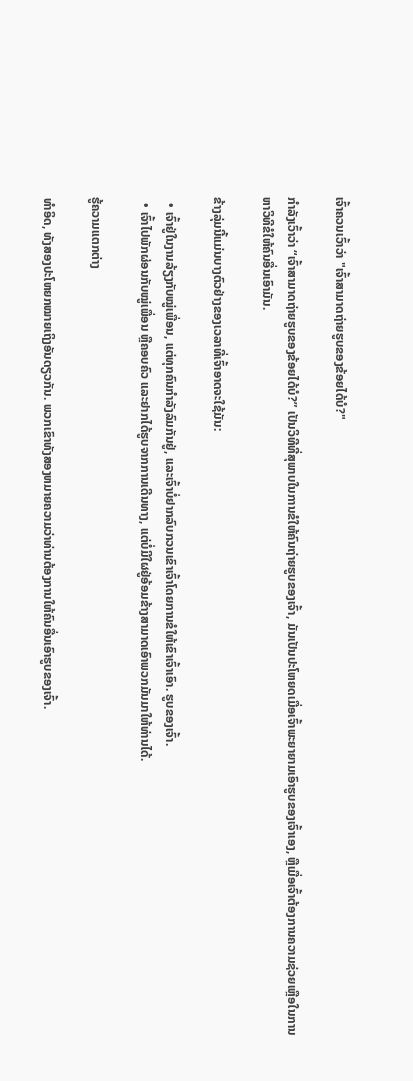ເຈົ້າຄວນເວົ້າວ່າ "ເຈົ້າສາມາດຖ່າຍຮູບຂອງຂ້ອຍໄດ້ບໍ?"

ກຳລັງເວົ້າວ່າ “ເຈົ້າສາມາດຖ່າຍຮູບຂອງຂ້ອຍໄດ້ບໍ?” ເປັນວິທີທີ່ສຸພາບໃນການຂໍໃຫ້ຄົນຖ່າຍຮູບຂອງເຈົ້າ, ມັນເປັນປະໂຫຍດເມື່ອເຈົ້າພະຍາຍາມເອົາຮູບຂອງເຈົ້າເອງ, ຫຼືເມື່ອເຈົ້າຕ້ອງການຄວາມຊ່ວຍເຫຼືອໃນການຫາວິທີຂໍໃຫ້ຄົນອື່ນເອົາມັນ.

ຂ້າງລຸ່ມນີ້ແມ່ນບາງຕົວຢ່າງຂອງເວລາທີ່ເຈົ້າອາດຈະໃຊ້ມັນ:

  • ເຈົ້າຢູ່ໃນງານລ້ຽງກັບໝູ່ເພື່ອນ, ແຕ່ທຸກຄົນກຳລັງລົມກັນຢູ່, ແລະເຈົ້າບໍ່ຢາກລົບກວນເຂົາເຈົ້າໂດຍການຂໍໃຫ້ເຂົາເຈົ້າເອົາ. ຮູບຂອງເຈົ້າ.
  • ເຈົ້າໄປພັກຜ່ອນກັບໝູ່ເພື່ອນ ຫຼືຄອບຄົວ ແລະຢາກໄດ້ຮູບຈາກການເດີນທາງ, ແຕ່ບໍ່ມີໃຜຢູ່ອ້ອມຂ້າງສາມາດເອົາພວກມັນມາໃຫ້ທ່ານໄດ້.

ຮູ້ຄວາມແຕກຕ່າງ

ທຳອິດ, ທັງສອງປະໂຫຍກໝາຍເຖິງອັນດຽວກັນ. ພວກເຂົາທັງສອງຫມາຍຄວາມວ່າທ່ານຕ້ອງການໃຫ້ຄົນອື່ນເອົາຮູບຂອງເຈົ້າ.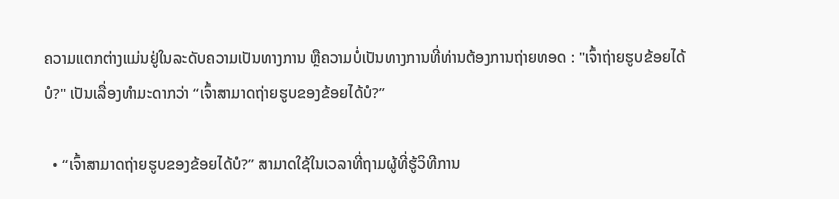ຄວາມແຕກຕ່າງແມ່ນຢູ່ໃນລະດັບຄວາມເປັນທາງການ ຫຼືຄວາມບໍ່ເປັນທາງການທີ່ທ່ານຕ້ອງການຖ່າຍທອດ : "ເຈົ້າຖ່າຍຮູບຂ້ອຍໄດ້ບໍ?" ເປັນເລື່ອງທຳມະດາກວ່າ “ເຈົ້າສາມາດຖ່າຍຮູບຂອງຂ້ອຍໄດ້ບໍ?”

  • “ເຈົ້າສາມາດຖ່າຍຮູບຂອງຂ້ອຍໄດ້ບໍ?” ສາມາດໃຊ້ໃນເວລາທີ່ຖາມຜູ້ທີ່ຮູ້ວິທີການ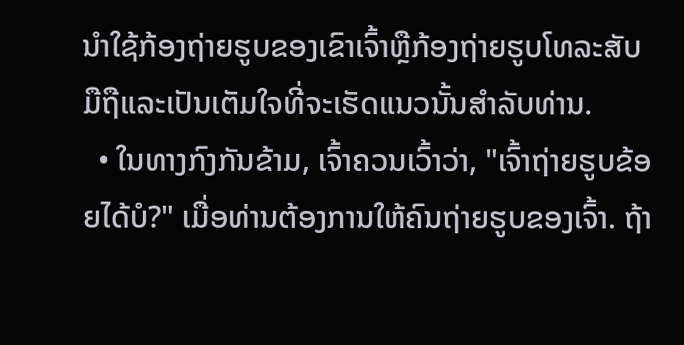ນໍາໃຊ້ກ້ອງຖ່າຍຮູບຂອງເຂົາເຈົ້າຫຼືກ້ອງຖ່າຍຮູບໂທລະສັບມືຖືແລະເປັນເຕັມໃຈທີ່ຈະເຮັດແນວນັ້ນສໍາລັບທ່ານ.
  • ໃນທາງກົງກັນຂ້າມ, ເຈົ້າຄວນເວົ້າວ່າ, "ເຈົ້າຖ່າຍຮູບຂ້ອຍໄດ້ບໍ?" ເມື່ອທ່ານຕ້ອງການໃຫ້ຄົນຖ່າຍຮູບຂອງເຈົ້າ. ຖ້າ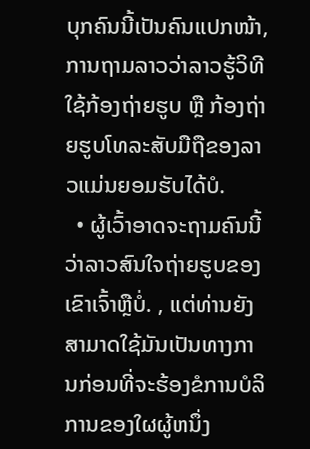ບຸກຄົນນີ້ເປັນຄົນແປກໜ້າ, ການຖາມລາວວ່າລາວຮູ້ວິທີໃຊ້ກ້ອງຖ່າຍຮູບ ຫຼື ກ້ອງຖ່າຍຮູບໂທລະສັບມືຖືຂອງລາວແມ່ນຍອມຮັບໄດ້ບໍ.
  • ຜູ້ເວົ້າອາດຈະຖາມຄົນນີ້ວ່າລາວສົນໃຈຖ່າຍຮູບຂອງເຂົາເຈົ້າຫຼືບໍ່. , ແຕ່ທ່ານຍັງສາມາດໃຊ້ມັນເປັນທາງການກ່ອນທີ່ຈະຮ້ອງຂໍການບໍລິການຂອງໃຜຜູ້ຫນຶ່ງ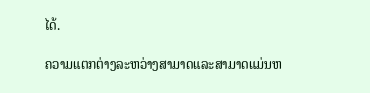ໄດ້.

ຄວາມແຕກຕ່າງລະຫວ່າງສາມາດແລະສາມາດແມ່ນຫ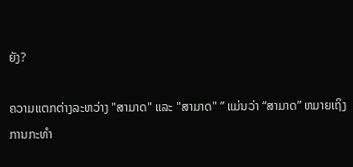ຍັງ?

ຄວາມແຕກຕ່າງລະຫວ່າງ "ສາມາດ" ແລະ "ສາມາດ" ” ແມ່ນວ່າ “ສາມາດ” ຫມາຍເຖິງການກະທຳ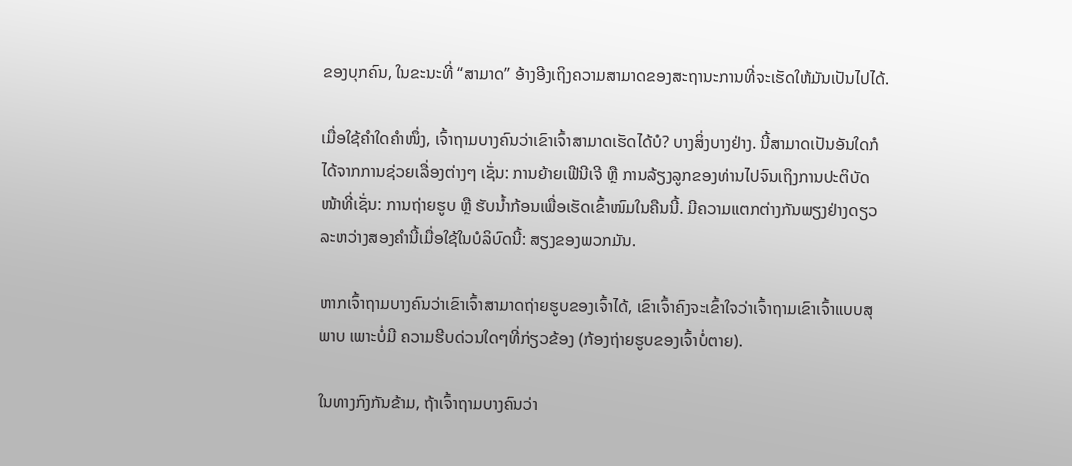ຂອງບຸກຄົນ, ໃນຂະນະທີ່ “ສາມາດ” ອ້າງອີງເຖິງຄວາມສາມາດຂອງສະຖານະການທີ່ຈະເຮັດໃຫ້ມັນເປັນໄປໄດ້.

ເມື່ອໃຊ້ຄຳໃດຄຳໜຶ່ງ, ເຈົ້າຖາມບາງຄົນວ່າເຂົາເຈົ້າສາມາດເຮັດໄດ້ບໍ? ບາງສິ່ງບາງຢ່າງ. ນີ້ສາມາດເປັນອັນໃດກໍໄດ້ຈາກການຊ່ວຍເລື່ອງຕ່າງໆ ເຊັ່ນ: ການຍ້າຍເຟີນີເຈີ ຫຼື ການລ້ຽງລູກຂອງທ່ານໄປຈົນເຖິງການປະຕິບັດໜ້າທີ່ເຊັ່ນ: ການຖ່າຍຮູບ ຫຼື ຮັບນ້ຳກ້ອນເພື່ອເຮັດເຂົ້າໜົມໃນຄືນນີ້. ມີຄວາມແຕກຕ່າງກັນພຽງຢ່າງດຽວລະຫວ່າງສອງຄຳນີ້ເມື່ອໃຊ້ໃນບໍລິບົດນີ້: ສຽງຂອງພວກມັນ.

ຫາກເຈົ້າຖາມບາງຄົນວ່າເຂົາເຈົ້າສາມາດຖ່າຍຮູບຂອງເຈົ້າໄດ້, ເຂົາເຈົ້າຄົງຈະເຂົ້າໃຈວ່າເຈົ້າຖາມເຂົາເຈົ້າແບບສຸພາບ ເພາະບໍ່ມີ ຄວາມຮີບດ່ວນໃດໆທີ່ກ່ຽວຂ້ອງ (ກ້ອງຖ່າຍຮູບຂອງເຈົ້າບໍ່ຕາຍ).

ໃນທາງກົງກັນຂ້າມ, ຖ້າເຈົ້າຖາມບາງຄົນວ່າ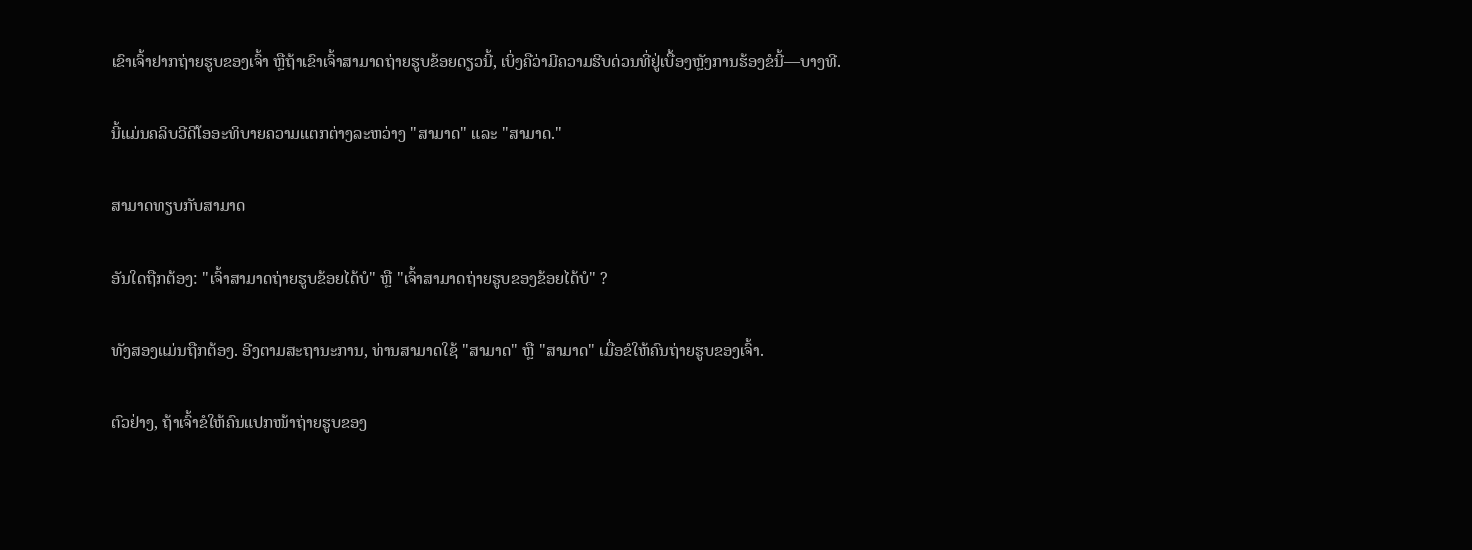ເຂົາເຈົ້າຢາກຖ່າຍຮູບຂອງເຈົ້າ ຫຼືຖ້າເຂົາເຈົ້າສາມາດຖ່າຍຮູບຂ້ອຍດຽວນີ້, ເບິ່ງຄືວ່າມີຄວາມຮີບດ່ວນທີ່ຢູ່ເບື້ອງຫຼັງການຮ້ອງຂໍນີ້—ບາງທີ.

ນີ້ແມ່ນຄລິບວີດີໂອອະທິບາຍຄວາມແຕກຕ່າງລະຫວ່າງ "ສາມາດ" ແລະ "ສາມາດ."

ສາມາດທຽບກັບສາມາດ

ອັນໃດຖືກຕ້ອງ: "ເຈົ້າສາມາດຖ່າຍຮູບຂ້ອຍໄດ້ບໍ" ຫຼື "ເຈົ້າສາມາດຖ່າຍຮູບຂອງຂ້ອຍໄດ້ບໍ" ?

ທັງສອງແມ່ນຖືກຕ້ອງ. ອີງຕາມສະຖານະການ, ທ່ານສາມາດໃຊ້ "ສາມາດ" ຫຼື "ສາມາດ" ເມື່ອຂໍໃຫ້ຄົນຖ່າຍຮູບຂອງເຈົ້າ.

ຕົວຢ່າງ, ຖ້າເຈົ້າຂໍໃຫ້ຄົນແປກໜ້າຖ່າຍຮູບຂອງ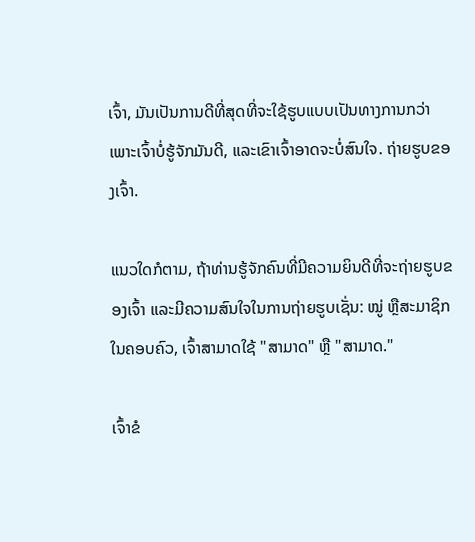ເຈົ້າ, ມັນເປັນການດີທີ່ສຸດທີ່ຈະໃຊ້ຮູບແບບເປັນທາງການກວ່າ ເພາະເຈົ້າບໍ່ຮູ້ຈັກມັນດີ, ແລະເຂົາເຈົ້າອາດຈະບໍ່ສົນໃຈ. ຖ່າຍຮູບຂອງເຈົ້າ.

ແນວໃດກໍຕາມ, ຖ້າທ່ານຮູ້ຈັກຄົນທີ່ມີຄວາມຍິນດີທີ່ຈະຖ່າຍຮູບຂອງເຈົ້າ ແລະມີຄວາມສົນໃຈໃນການຖ່າຍຮູບເຊັ່ນ: ໝູ່ ຫຼືສະມາຊິກໃນຄອບຄົວ, ເຈົ້າສາມາດໃຊ້ "ສາມາດ" ຫຼື "ສາມາດ."

ເຈົ້າຂໍ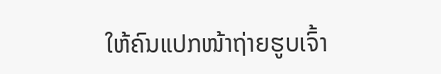ໃຫ້ຄົນແປກໜ້າຖ່າຍຮູບເຈົ້າ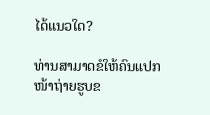ໄດ້ແນວໃດ?

ທ່ານສາມາດຂໍໃຫ້ຄົນແປກໜ້າຖ່າຍຮູບຂ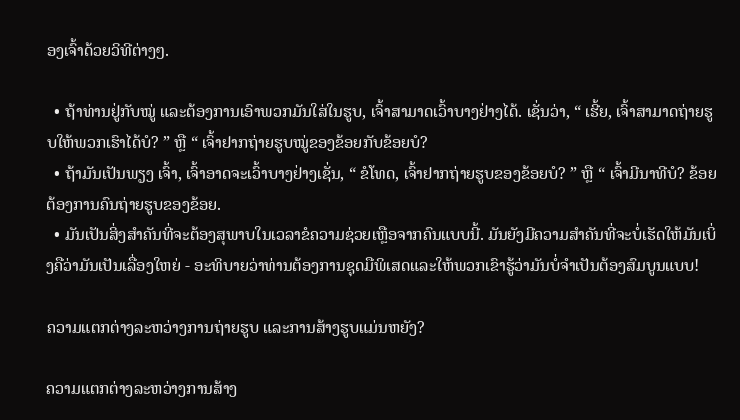ອງເຈົ້າດ້ວຍວິທີຕ່າງໆ.

  • ຖ້າທ່ານຢູ່ກັບໝູ່ ແລະຕ້ອງການເອົາພວກມັນໃສ່ໃນຮູບ, ເຈົ້າສາມາດເວົ້າບາງຢ່າງໄດ້. ເຊັ່ນວ່າ, “ ເຮີ້ຍ, ເຈົ້າສາມາດຖ່າຍຮູບໃຫ້ພວກເຮົາໄດ້ບໍ? ” ຫຼື “ ເຈົ້າຢາກຖ່າຍຮູບໝູ່ຂອງຂ້ອຍກັບຂ້ອຍບໍ?
  • ຖ້າມັນເປັນພຽງ ເຈົ້າ, ເຈົ້າອາດຈະເວົ້າບາງຢ່າງເຊັ່ນ, “ ຂໍໂທດ, ເຈົ້າຢາກຖ່າຍຮູບຂອງຂ້ອຍບໍ? ” ຫຼື “ ເຈົ້າມີນາທີບໍ? ຂ້ອຍຕ້ອງການຄົນຖ່າຍຮູບຂອງຂ້ອຍ.
  • ມັນເປັນສິ່ງສຳຄັນທີ່ຈະຕ້ອງສຸພາບໃນເວລາຂໍຄວາມຊ່ວຍເຫຼືອຈາກຄົນແບບນີ້. ມັນຍັງມີຄວາມສໍາຄັນທີ່ຈະບໍ່ເຮັດໃຫ້ມັນເບິ່ງຄືວ່າມັນເປັນເລື່ອງໃຫຍ່ - ອະທິບາຍວ່າທ່ານຕ້ອງການຊຸດມືພິເສດແລະໃຫ້ພວກເຂົາຮູ້ວ່າມັນບໍ່ຈໍາເປັນຕ້ອງສົມບູນແບບ!

ຄວາມແຕກຕ່າງລະຫວ່າງການຖ່າຍຮູບ ແລະການສ້າງຮູບແມ່ນຫຍັງ?

ຄວາມແຕກຕ່າງລະຫວ່າງການສ້າງ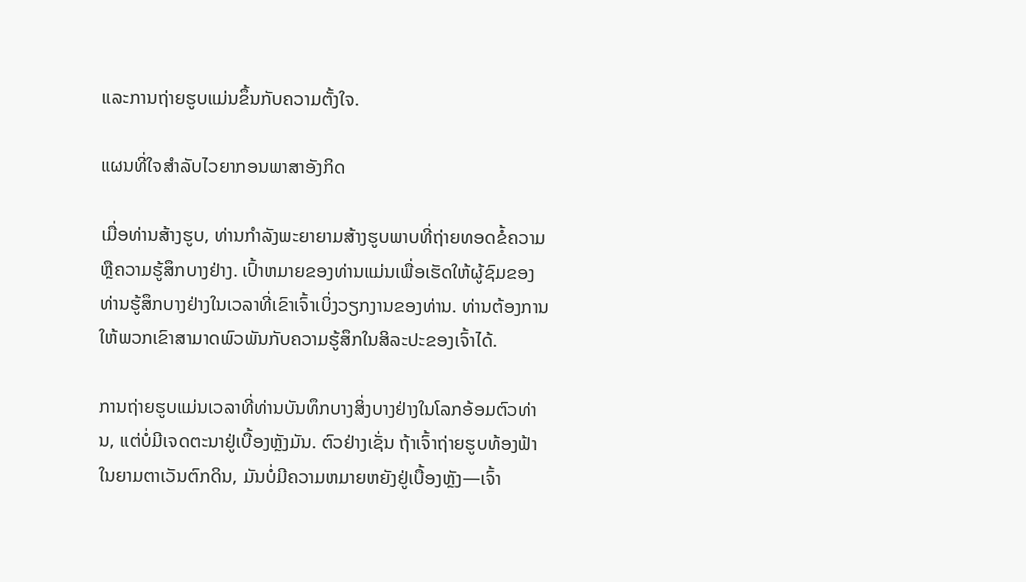ແລະການຖ່າຍຮູບແມ່ນຂຶ້ນກັບຄວາມຕັ້ງໃຈ.

ແຜນທີ່ໃຈສຳລັບໄວຍາກອນພາສາອັງກິດ

ເມື່ອທ່ານສ້າງຮູບ, ທ່ານກຳລັງພະຍາຍາມສ້າງຮູບພາບທີ່ຖ່າຍທອດຂໍ້ຄວາມ ຫຼືຄວາມຮູ້ສຶກບາງຢ່າງ. ເປົ້າຫມາຍຂອງທ່ານແມ່ນເພື່ອເຮັດໃຫ້ຜູ້ຊົມຂອງທ່ານຮູ້ສຶກບາງຢ່າງໃນເວລາທີ່ເຂົາເຈົ້າເບິ່ງວຽກງານຂອງທ່ານ. ທ່ານຕ້ອງການໃຫ້ພວກເຂົາສາມາດພົວພັນກັບຄວາມຮູ້ສຶກໃນສິລະປະຂອງເຈົ້າໄດ້.

ການຖ່າຍຮູບແມ່ນເວລາທີ່ທ່ານບັນທຶກບາງສິ່ງບາງຢ່າງໃນໂລກອ້ອມຕົວທ່ານ, ແຕ່ບໍ່ມີເຈດຕະນາຢູ່ເບື້ອງຫຼັງມັນ. ຕົວຢ່າງເຊັ່ນ ຖ້າເຈົ້າຖ່າຍຮູບທ້ອງຟ້າໃນຍາມຕາເວັນຕົກດິນ, ມັນບໍ່ມີຄວາມຫມາຍຫຍັງຢູ່ເບື້ອງຫຼັງ—ເຈົ້າ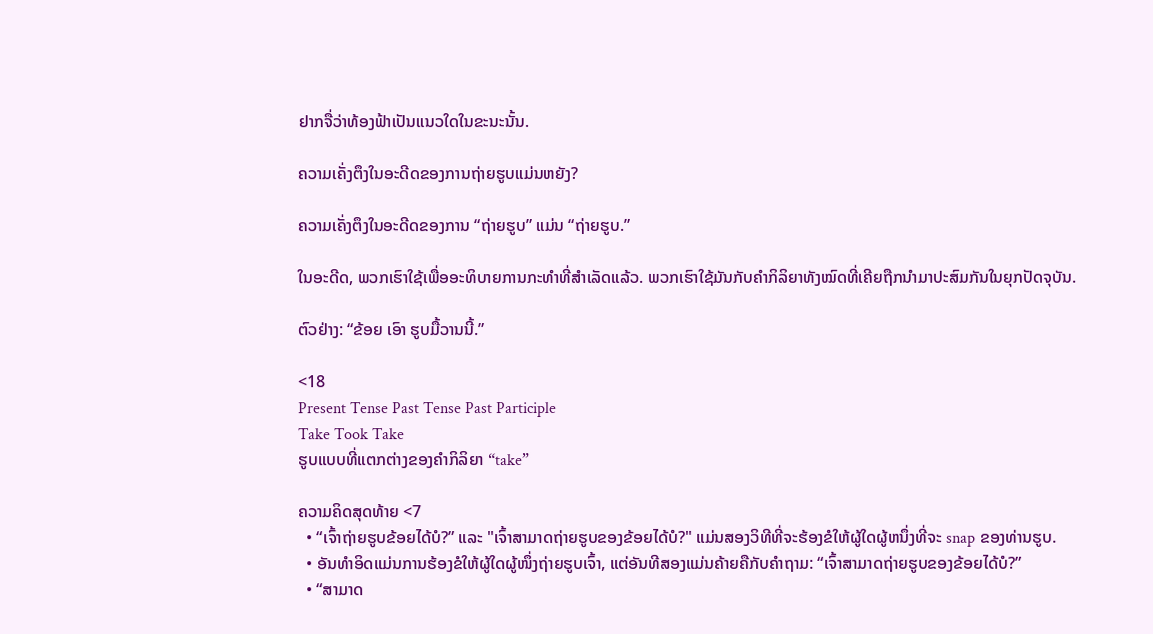ຢາກຈື່ວ່າທ້ອງຟ້າເປັນແນວໃດໃນຂະນະນັ້ນ.

ຄວາມເຄັ່ງຕຶງໃນອະດີດຂອງການຖ່າຍຮູບແມ່ນຫຍັງ?

ຄວາມເຄັ່ງຕຶງໃນອະດີດຂອງການ “ຖ່າຍຮູບ” ແມ່ນ “ຖ່າຍຮູບ.”

ໃນອະດີດ, ພວກເຮົາໃຊ້ເພື່ອອະທິບາຍການກະທຳທີ່ສຳເລັດແລ້ວ. ພວກເຮົາໃຊ້ມັນກັບຄຳກິລິຍາທັງໝົດທີ່ເຄີຍຖືກນຳມາປະສົມກັນໃນຍຸກປັດຈຸບັນ.

ຕົວຢ່າງ: “ຂ້ອຍ ເອົາ ຮູບມື້ວານນີ້.”

<18
Present Tense Past Tense Past Participle
Take Took Take
ຮູບແບບທີ່ແຕກຕ່າງຂອງຄຳກິລິຍາ “take”

ຄວາມຄິດສຸດທ້າຍ <7
  • “ເຈົ້າຖ່າຍຮູບຂ້ອຍໄດ້ບໍ?” ແລະ "ເຈົ້າສາມາດຖ່າຍຮູບຂອງຂ້ອຍໄດ້ບໍ?" ແມ່ນສອງວິທີທີ່ຈະຮ້ອງຂໍໃຫ້ຜູ້ໃດຜູ້ຫນຶ່ງທີ່ຈະ snap ຂອງທ່ານຮູບ.
  • ອັນທຳອິດແມ່ນການຮ້ອງຂໍໃຫ້ຜູ້ໃດຜູ້ໜຶ່ງຖ່າຍຮູບເຈົ້າ, ແຕ່ອັນທີສອງແມ່ນຄ້າຍຄືກັບຄຳຖາມ: “ເຈົ້າສາມາດຖ່າຍຮູບຂອງຂ້ອຍໄດ້ບໍ?”
  • “ສາມາດ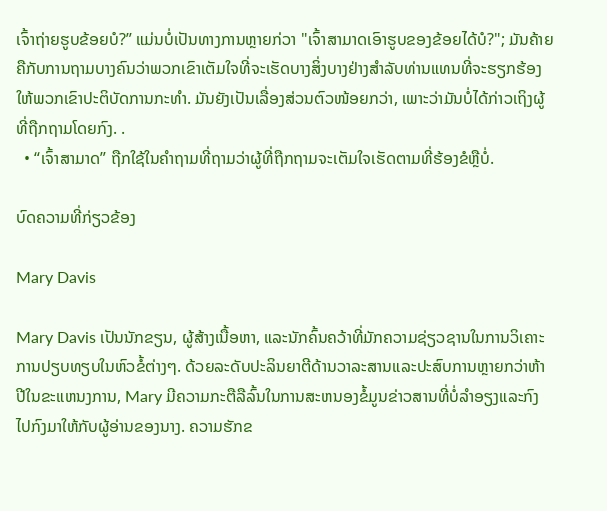ເຈົ້າຖ່າຍຮູບຂ້ອຍບໍ?” ແມ່ນບໍ່ເປັນທາງການຫຼາຍກ່ວາ "ເຈົ້າສາມາດເອົາຮູບຂອງຂ້ອຍໄດ້ບໍ?"; ມັນຄ້າຍຄືກັບການຖາມບາງຄົນວ່າພວກເຂົາເຕັມໃຈທີ່ຈະເຮັດບາງສິ່ງບາງຢ່າງສໍາລັບທ່ານແທນທີ່ຈະຮຽກຮ້ອງໃຫ້ພວກເຂົາປະຕິບັດການກະທໍາ. ມັນຍັງເປັນເລື່ອງສ່ວນຕົວໜ້ອຍກວ່າ, ເພາະວ່າມັນບໍ່ໄດ້ກ່າວເຖິງຜູ້ທີ່ຖືກຖາມໂດຍກົງ. .
  • “ເຈົ້າສາມາດ” ຖືກໃຊ້ໃນຄຳຖາມທີ່ຖາມວ່າຜູ້ທີ່ຖືກຖາມຈະເຕັມໃຈເຮັດຕາມທີ່ຮ້ອງຂໍຫຼືບໍ່.

ບົດຄວາມທີ່ກ່ຽວຂ້ອງ

Mary Davis

Mary Davis ເປັນນັກຂຽນ, ຜູ້ສ້າງເນື້ອຫາ, ແລະນັກຄົ້ນຄວ້າທີ່ມັກຄວາມຊ່ຽວຊານໃນການວິເຄາະການປຽບທຽບໃນຫົວຂໍ້ຕ່າງໆ. ດ້ວຍລະດັບປະລິນຍາຕີດ້ານວາລະສານແລະປະສົບການຫຼາຍກວ່າຫ້າປີໃນຂະແຫນງການ, Mary ມີຄວາມກະຕືລືລົ້ນໃນການສະຫນອງຂໍ້ມູນຂ່າວສານທີ່ບໍ່ລໍາອຽງແລະກົງໄປກົງມາໃຫ້ກັບຜູ້ອ່ານຂອງນາງ. ຄວາມຮັກຂ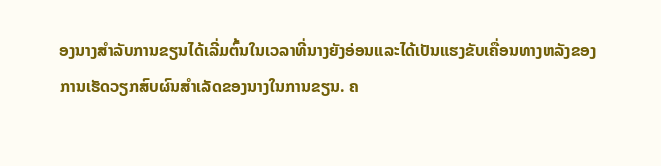ອງນາງສໍາລັບການຂຽນໄດ້ເລີ່ມຕົ້ນໃນເວລາທີ່ນາງຍັງອ່ອນແລະໄດ້ເປັນແຮງຂັບເຄື່ອນທາງຫລັງຂອງການເຮັດວຽກສົບຜົນສໍາເລັດຂອງນາງໃນການຂຽນ. ຄ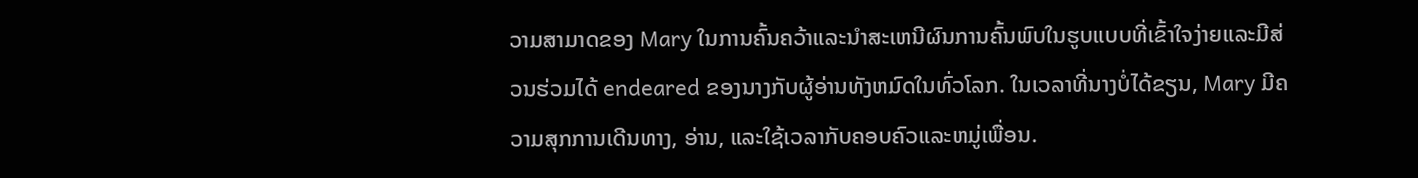ວາມສາມາດຂອງ Mary ໃນການຄົ້ນຄວ້າແລະນໍາສະເຫນີຜົນການຄົ້ນພົບໃນຮູບແບບທີ່ເຂົ້າໃຈງ່າຍແລະມີສ່ວນຮ່ວມໄດ້ endeared ຂອງນາງກັບຜູ້ອ່ານທັງຫມົດໃນທົ່ວໂລກ. ໃນເວລາທີ່ນາງບໍ່ໄດ້ຂຽນ, Mary ມີຄວາມສຸກການເດີນທາງ, ອ່ານ, ແລະໃຊ້ເວລາກັບຄອບຄົວແລະຫມູ່ເພື່ອນ.